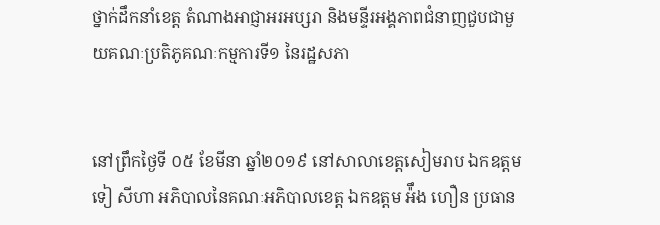ថ្នាក់ដឹកនាំខេត្ត តំណាងអាជ្ញាអរអប្សរា និងមន្ទីរអង្គភាពជំនាញជួបជាមួយគណៈប្រតិភូគណៈកម្មការទី១ នៃរដ្ឋសភា


នៅព្រឹកថ្ងៃទី ០៥ ខែមីនា ឆ្នាំ២០១៩ នៅសាលាខេត្តសៀមរាប ឯកឧត្តម ទៀ សីហា អភិបាលនៃគណៈអភិបាលខេត្ត ឯកឧត្តម អ៉ឹង ហឿន ប្រធាន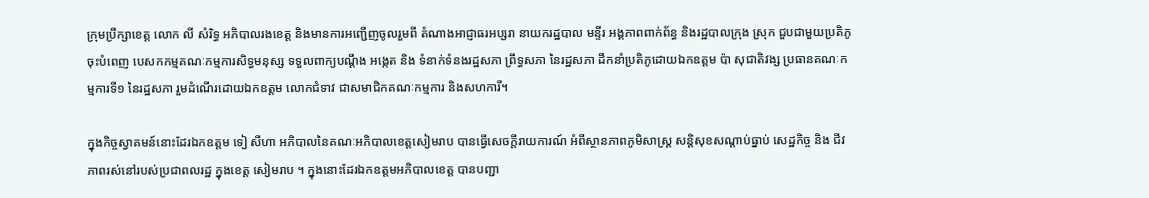ក្រុមប្រឹក្សាខេត្ត លោក លី សំរិទ្ធ អភិបាលរងខេត្ត និងមានការអញ្ជើញចូលរួមពី តំណាងអាជ្ញាធរអប្សរា នាយករដ្ឋបាល មន្ទីរ អង្គភាពពាក់ព័ន្ធ និងរដ្ឋបាលក្រុង ស្រុក ជួបជាមួយប្រតិភូចុះបំពេញ បេសកកម្មគណៈកម្មការសិទ្ធមនុស្ស ទទួលពាក្យបណ្តឹង អង្កេត និង ទំនាក់ទំនងរដ្ឋសភា ព្រឹទ្ធសភា នៃរដ្ឋសភា ដឹកនាំប្រតិភូដោយឯកឧត្តម ប៉ា សុជាតិវង្ស ប្រធានគណៈកម្មការទី១ នៃរដ្ឋសភា រួមដំណើរដោយឯកឧត្តម លោកជំទាវ ជាសមាជិកគណៈកម្មការ និងសហការី។

ក្នុងកិច្ចស្វាគមន៍នោះដែរឯកឧត្តម ទៀ សីហា អភិបាលនៃគណៈអភិបាលខេត្តសៀមរាប បានធ្វើសេចក្តីរាយការណ៍ អំពីស្ថានភាពភូមិសាស្ត្រ សន្តិសុខសណ្តាប់ធ្នាប់ សេដ្ឋកិច្ច និង ជីវភាពរស់នៅរបស់ប្រជាពលរដ្ឋ ក្នុងខេត្ត សៀមរាប ។ ក្នុងនោះដែរឯកឧត្តមអភិបាលខេត្ត បានបញ្ជា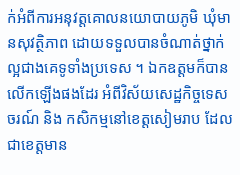ក់អំពីការអនុវត្តគោលនយោបាយភូមិ ឃុំមានសុវត្ថិភាព ដោយទទួលបានចំណាត់ថ្នាក់ល្អជាងគេទូទាំងប្រទេស ។ ឯកឧត្តមក៏បានលើកឡើងផងដែរ អំពីវិស័យសេដ្ឋកិច្ចទេសចរណ៍ និង កសិកម្មនៅខេត្តសៀមរាប ដែលជាខេត្តមាន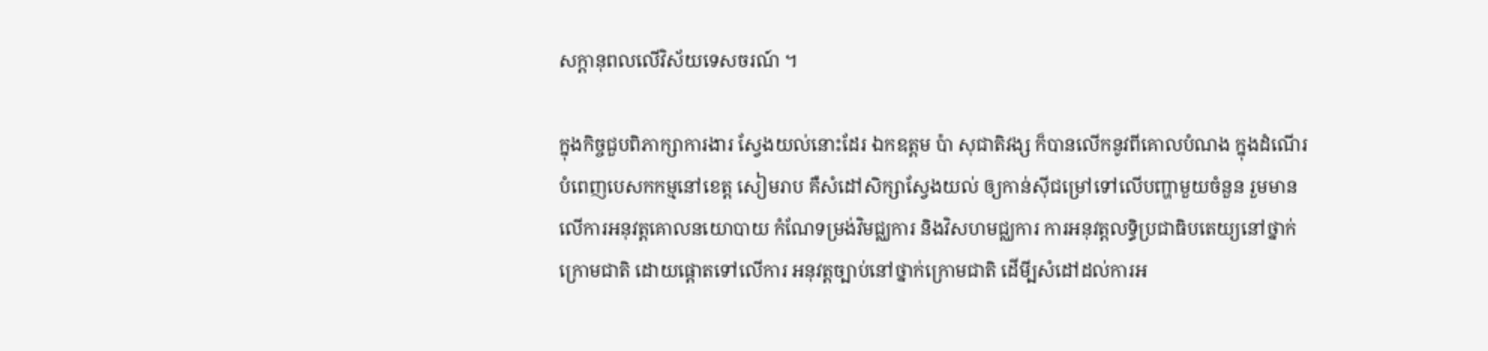សក្តានុពលលើវិស័យទេសចរណ៍ ។

ក្នុងកិច្ចជួបពិភាក្សាការងារ ស្វែងយល់នោះដែរ ឯកឧត្តម ប៉ា សុជាតិវង្ស ក៏បានលើកនូវពីគោលបំណង ក្នុងដំណើរបំពេញបេសកកម្មនៅខេត្ត សៀមរាប គឺសំដៅសិក្សាស្វែងយល់ ឲ្យកាន់ស៊ីជម្រៅទៅលើបញ្ហាមួយចំនួន រួមមាន លើការអនុវត្តគោលនយោបាយ កំណែទម្រង់វិមជ្ឈការ និងវិសហមជ្ឈការ ការអនុវត្តលទ្ធិប្រជាធិបតេយ្យនៅថ្នាក់ក្រោមជាតិ ដោយផ្តោតទៅលើការ អនុវត្តច្បាប់នៅថ្នាក់ក្រោមជាតិ ដើមី្បសំដៅដល់ការអ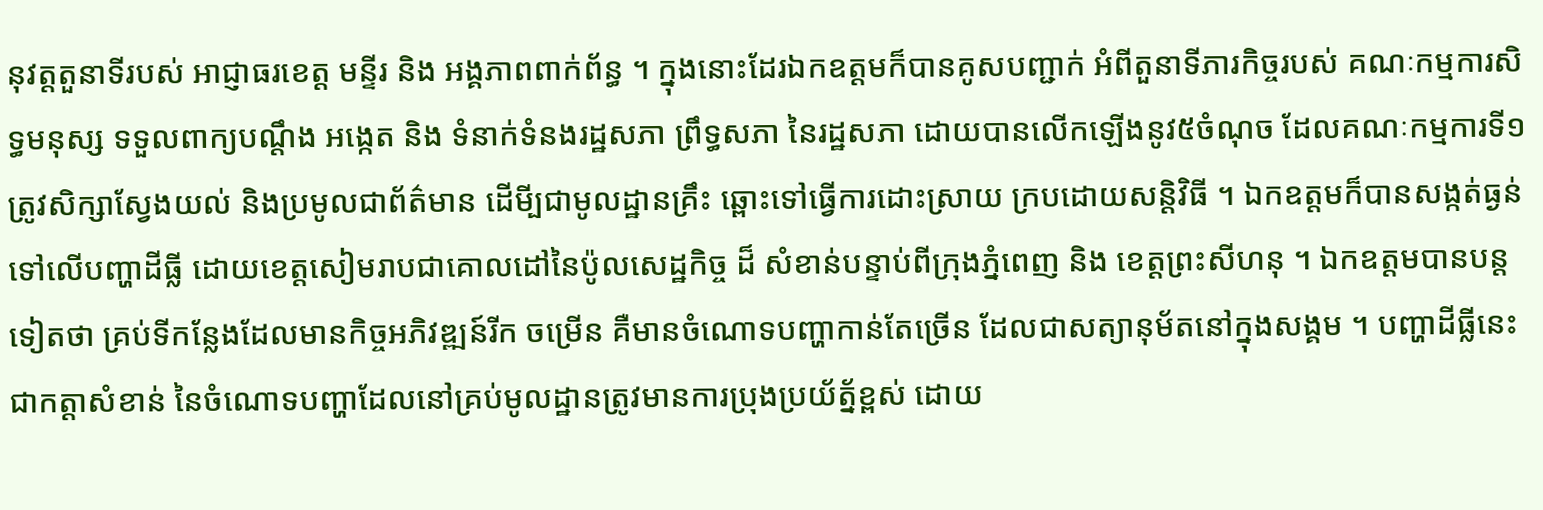នុវត្តតួនាទីរបស់ អាជ្ញាធរខេត្ត មន្ទីរ និង អង្គភាពពាក់ព័ន្ធ ។ ក្នុងនោះដែរឯកឧត្តមក៏បានគូសបញ្ជាក់ អំពីតួនាទីភារកិច្ចរបស់ គណៈកម្មការសិទ្ធមនុស្ស ទទួលពាក្យបណ្តឹង អង្កេត និង ទំនាក់ទំនងរដ្ឋសភា ព្រឹទ្ធសភា នៃរដ្ឋសភា ដោយបានលើកឡើងនូវ៥ចំណុច ដែលគណៈកម្មការទី១ ត្រូវសិក្សាស្វែងយល់ និងប្រមូលជាព័ត៌មាន ដើមី្បជាមូលដ្ឋានគ្រឹះ ឆ្ពោះទៅធ្វើការដោះស្រាយ ក្របដោយសន្តិវិធី ។ ឯកឧត្តមក៏បានសង្កត់ធ្ងន់ទៅលើបញ្ហាដីធ្លី ដោយខេត្តសៀមរាបជាគោលដៅនៃប៉ូលសេដ្ឋកិច្ច ដ៏ សំខាន់បន្ទាប់ពីក្រុងភ្នំពេញ និង ខេត្តព្រះសីហនុ ។ ឯកឧត្តមបានបន្តទៀតថា គ្រប់ទីកន្លែងដែលមានកិច្ចអភិវឌ្ឍន៍រីក ចម្រើន គឺមានចំណោទបញ្ហាកាន់តែច្រើន ដែលជាសត្យានុម័តនៅក្នុងសង្គម ។ បញ្ហាដីធ្លីនេះ ជាកត្តាសំខាន់ នៃចំណោទបញ្ហាដែលនៅគ្រប់មូលដ្ឋានត្រូវមានការប្រុងប្រយ័ត្ន័ខ្ពស់ ដោយ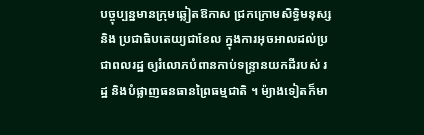បច្ចុប្បន្នមានក្រុមឆ្លៀតឱកាស ជ្រកក្រោមសិទ្ធិមនុស្ស និង ប្រជាធិបតេយ្យជាខែល ក្នុងការអុចអាលដល់ប្រជាពលរដ្ឋ ឲ្យរំលោភបំពានកាប់ទន្ទ្រានយកដីរបស់ រដ្ឋ និងបំផ្លាញធនធានព្រៃធម្មជាតិ ។ ម៉្យាងទៀតក៏មា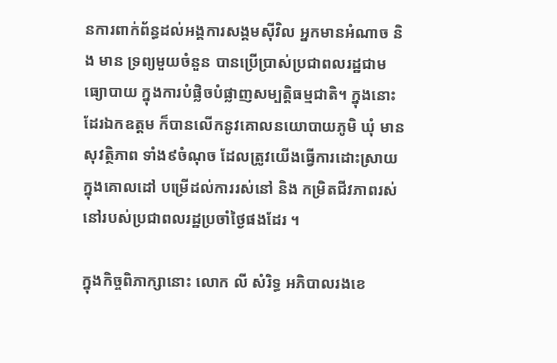នការពាក់ព័ន្ធដល់អង្គការសង្គមស៊ីវិល អ្នកមានអំណាច និង មាន ទ្រព្យមួយចំនួន បានប្រើប្រាស់ប្រជាពលរដ្ឋជាមធ្យោបាយ ក្នុងការបំផ្លិចបំផ្លាញសម្បត្តិធម្មជាតិ។ ក្នុងនោះដែរឯកឧត្តម ក៏បានលើកនូវគោលនយោបាយភូមិ ឃុំ មានសុវត្ថិភាព ទាំង៩ចំណុច ដែលត្រូវយើងធ្វើការដោះស្រាយ ក្នុងគោលដៅ បម្រើដល់ការរស់នៅ និង កម្រិតជីវភាពរស់នៅរបស់ប្រជាពលរដ្ឋប្រចាំថ្ងៃផងដែរ ។

ក្នុងកិច្ចពិភាក្សានោះ លោក លី សំរិទ្ធ អភិបាលរងខេ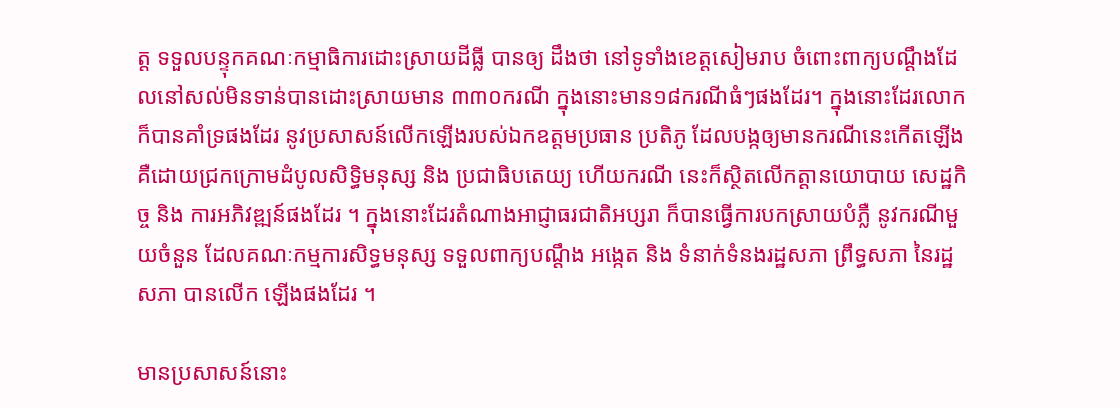ត្ត ទទួលបន្ទុកគណៈកម្មាធិការដោះស្រាយដីធ្លី បានឲ្យ ដឹងថា នៅទូទាំងខេត្តសៀមរាប ចំពោះពាក្យបណ្តឹងដែលនៅសល់មិនទាន់បានដោះស្រាយមាន ៣៣០ករណី ក្នុងនោះមាន១៨ករណីធំៗផងដែរ។ ក្នុងនោះដែរលោកក៏បានគាំទ្រផងដែរ នូវប្រសាសន៍លើកឡើងរបស់ឯកឧត្តមប្រធាន ប្រតិភូ ដែលបង្កឲ្យមានករណីនេះកើតឡើង គឺដោយជ្រកក្រោមដំបូលសិទ្ធិមនុស្ស និង ប្រជាធិបតេយ្យ ហើយករណី នេះក៏ស្ថិតលើកត្តានយោបាយ សេដ្ឋកិច្ច និង ការអភិវឌ្ឍន៍ផងដែរ ។ ក្នុងនោះដែរតំណាងអាជ្ញាធរជាតិអប្សរា ក៏បានធ្វើការបកស្រាយបំភ្លឺ នូវករណីមួយចំនួន ដែលគណៈកម្មការសិទ្ធមនុស្ស ទទួលពាក្យបណ្តឹង អង្កេត និង ទំនាក់ទំនងរដ្ឋសភា ព្រឹទ្ធសភា នៃរដ្ឋសភា បានលើក ឡើងផងដែរ ។

មានប្រសាសន៍នោះ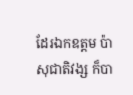ដែរឯកឧត្តម ប៉ា សុជាតិវង្ស ក៏បា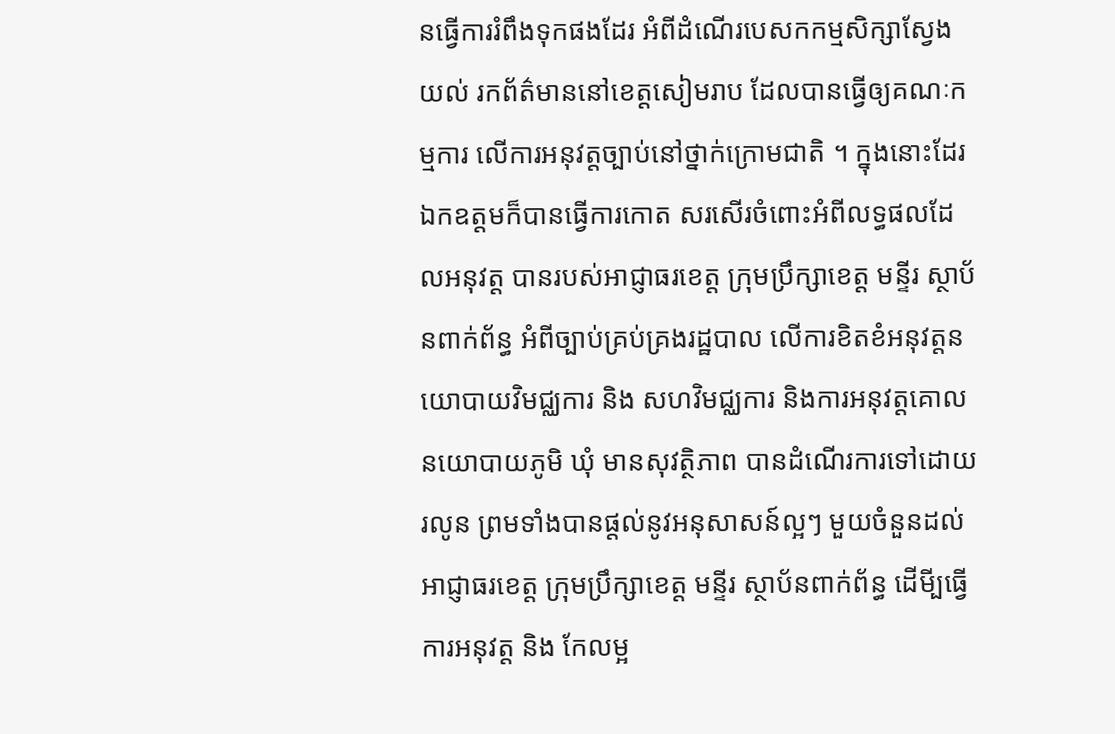នធ្វើការរំពឹងទុកផងដែរ អំពីដំណើរបេសកកម្មសិក្សាស្វែងយល់ រកព័ត៌មាននៅខេត្តសៀមរាប ដែលបានធ្វើឲ្យគណៈកម្មការ លើការអនុវត្តច្បាប់នៅថ្នាក់ក្រោមជាតិ ។ ក្នុងនោះដែរឯកឧត្តមក៏បានធ្វើការកោត សរសើរចំពោះអំពីលទ្ធផលដែលអនុវត្ត បានរបស់អាជ្ញាធរខេត្ត ក្រុមប្រឹក្សាខេត្ត មន្ទីរ ស្ថាប័នពាក់ព័ន្ធ អំពីច្បាប់គ្រប់គ្រងរដ្ឋបាល លើការខិតខំអនុវត្តនយោបាយវិមជ្ឈការ និង សហវិមជ្ឈការ និងការអនុវត្តគោលនយោបាយភូមិ ឃុំ មានសុវត្ថិភាព បានដំណើរការទៅដោយរលូន ព្រមទាំងបានផ្តល់នូវអនុសាសន៍ល្អៗ មួយចំនួនដល់ អាជ្ញាធរខេត្ត ក្រុមប្រឹក្សាខេត្ត មន្ទីរ ស្ថាប័នពាក់ព័ន្ធ ដើមី្បធ្វើការអនុវត្ត និង កែលម្អ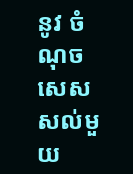នូវ ចំណុចសេសសល់មួយ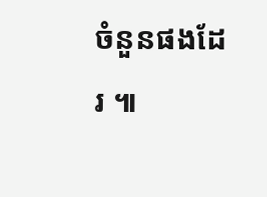ចំនួនផងដែរ ៕